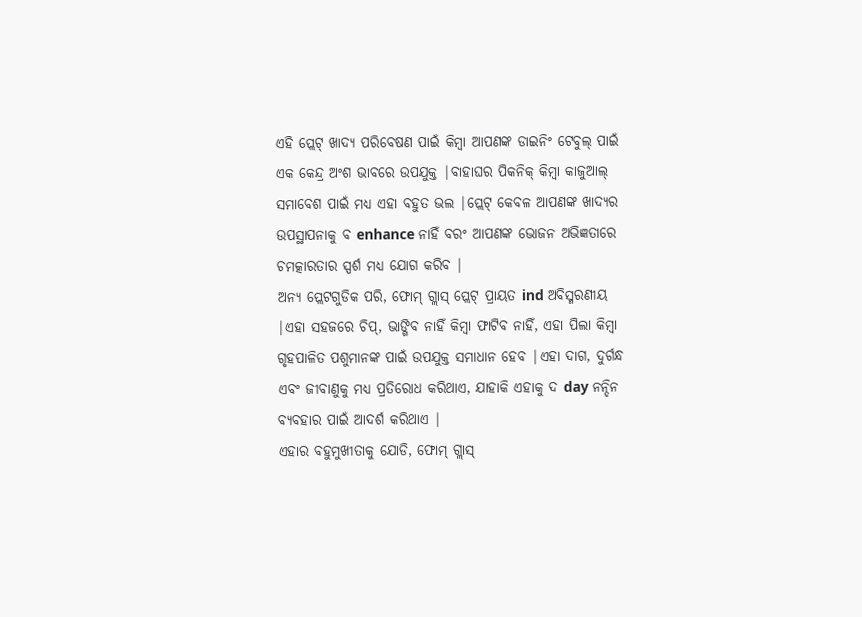ଏହି ପ୍ଲେଟ୍ ଖାଦ୍ୟ ପରିବେଷଣ ପାଇଁ କିମ୍ବା ଆପଣଙ୍କ ଡାଇନିଂ ଟେବୁଲ୍ ପାଇଁ ଏକ କେନ୍ଦ୍ର ଅଂଶ ଭାବରେ ଉପଯୁକ୍ତ |ବାହାଘର ପିକନିକ୍ କିମ୍ବା କାଜୁଆଲ୍ ସମାବେଶ ପାଇଁ ମଧ୍ୟ ଏହା ବହୁତ ଭଲ |ପ୍ଲେଟ୍ କେବଳ ଆପଣଙ୍କ ଖାଦ୍ୟର ଉପସ୍ଥାପନାକୁ ବ enhance ନାହିଁ ବରଂ ଆପଣଙ୍କ ଭୋଜନ ଅଭିଜ୍ଞତାରେ ଚମତ୍କାରତାର ସ୍ପର୍ଶ ମଧ୍ୟ ଯୋଗ କରିବ |
ଅନ୍ୟ ପ୍ଲେଟଗୁଡିକ ପରି, ଫୋମ୍ ଗ୍ଲାସ୍ ପ୍ଲେଟ୍ ପ୍ରାୟତ ind ଅବିସ୍ମରଣୀୟ |ଏହା ସହଜରେ ଚିପ୍, ଭାଙ୍ଗିବ ନାହିଁ କିମ୍ବା ଫାଟିବ ନାହିଁ, ଏହା ପିଲା କିମ୍ବା ଗୃହପାଳିତ ପଶୁମାନଙ୍କ ପାଇଁ ଉପଯୁକ୍ତ ସମାଧାନ ହେବ |ଏହା ଦାଗ, ଦୁର୍ଗନ୍ଧ ଏବଂ ଜୀବାଣୁକୁ ମଧ୍ୟ ପ୍ରତିରୋଧ କରିଥାଏ, ଯାହାକି ଏହାକୁ ଦ day ନନ୍ଦିନ ବ୍ୟବହାର ପାଇଁ ଆଦର୍ଶ କରିଥାଏ |
ଏହାର ବହୁମୁଖୀତାକୁ ଯୋଡି, ଫୋମ୍ ଗ୍ଲାସ୍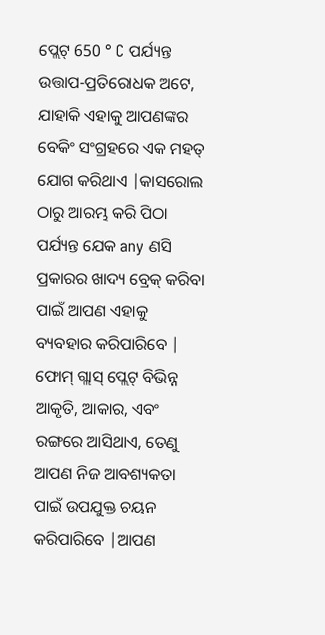ପ୍ଲେଟ୍ 650 ° C ପର୍ଯ୍ୟନ୍ତ ଉତ୍ତାପ-ପ୍ରତିରୋଧକ ଅଟେ, ଯାହାକି ଏହାକୁ ଆପଣଙ୍କର ବେକିଂ ସଂଗ୍ରହରେ ଏକ ମହତ୍ ଯୋଗ କରିଥାଏ |କାସରୋଲ ଠାରୁ ଆରମ୍ଭ କରି ପିଠା ପର୍ଯ୍ୟନ୍ତ ଯେକ any ଣସି ପ୍ରକାରର ଖାଦ୍ୟ ବ୍ରେକ୍ କରିବା ପାଇଁ ଆପଣ ଏହାକୁ ବ୍ୟବହାର କରିପାରିବେ |
ଫୋମ୍ ଗ୍ଲାସ୍ ପ୍ଲେଟ୍ ବିଭିନ୍ନ ଆକୃତି, ଆକାର, ଏବଂ ରଙ୍ଗରେ ଆସିଥାଏ, ତେଣୁ ଆପଣ ନିଜ ଆବଶ୍ୟକତା ପାଇଁ ଉପଯୁକ୍ତ ଚୟନ କରିପାରିବେ |ଆପଣ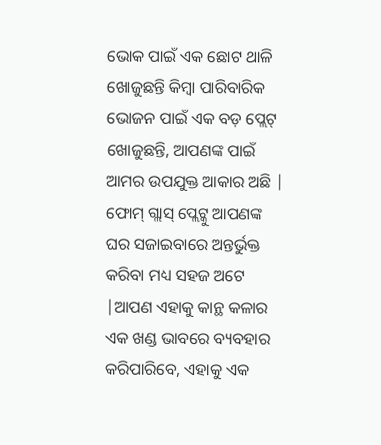ଭୋକ ପାଇଁ ଏକ ଛୋଟ ଥାଳି ଖୋଜୁଛନ୍ତି କିମ୍ବା ପାରିବାରିକ ଭୋଜନ ପାଇଁ ଏକ ବଡ଼ ପ୍ଲେଟ୍ ଖୋଜୁଛନ୍ତି, ଆପଣଙ୍କ ପାଇଁ ଆମର ଉପଯୁକ୍ତ ଆକାର ଅଛି |
ଫୋମ୍ ଗ୍ଲାସ୍ ପ୍ଲେଟ୍କୁ ଆପଣଙ୍କ ଘର ସଜାଇବାରେ ଅନ୍ତର୍ଭୁକ୍ତ କରିବା ମଧ୍ୟ ସହଜ ଅଟେ |ଆପଣ ଏହାକୁ କାନ୍ଥ କଳାର ଏକ ଖଣ୍ଡ ଭାବରେ ବ୍ୟବହାର କରିପାରିବେ, ଏହାକୁ ଏକ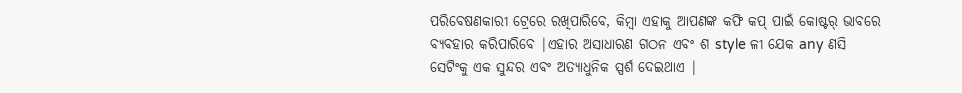ପରିବେଷଣକାରୀ ଟ୍ରେରେ ରଖିପାରିବେ, କିମ୍ବା ଏହାକୁ ଆପଣଙ୍କ କଫି କପ୍ ପାଇଁ କୋଷ୍ଟର୍ ଭାବରେ ବ୍ୟବହାର କରିପାରିବେ |ଏହାର ଅସାଧାରଣ ଗଠନ ଏବଂ ଶ style ଳୀ ଯେକ any ଣସି ସେଟିଂକୁ ଏକ ସୁନ୍ଦର ଏବଂ ଅତ୍ୟାଧୁନିକ ସ୍ପର୍ଶ ଦେଇଥାଏ |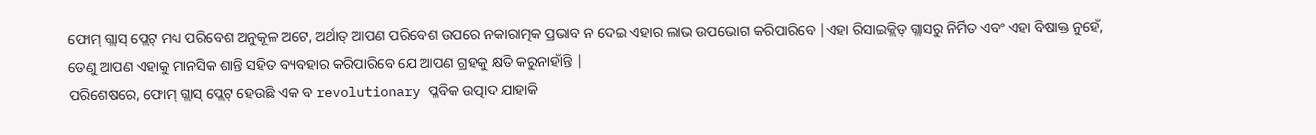ଫୋମ୍ ଗ୍ଲାସ୍ ପ୍ଲେଟ୍ ମଧ୍ୟ ପରିବେଶ ଅନୁକୂଳ ଅଟେ, ଅର୍ଥାତ୍ ଆପଣ ପରିବେଶ ଉପରେ ନକାରାତ୍ମକ ପ୍ରଭାବ ନ ଦେଇ ଏହାର ଲାଭ ଉପଭୋଗ କରିପାରିବେ |ଏହା ରିସାଇକ୍ଲିଡ୍ ଗ୍ଲାସରୁ ନିର୍ମିତ ଏବଂ ଏହା ବିଷାକ୍ତ ନୁହେଁ, ତେଣୁ ଆପଣ ଏହାକୁ ମାନସିକ ଶାନ୍ତି ସହିତ ବ୍ୟବହାର କରିପାରିବେ ଯେ ଆପଣ ଗ୍ରହକୁ କ୍ଷତି କରୁନାହାଁନ୍ତି |
ପରିଶେଷରେ, ଫୋମ୍ ଗ୍ଲାସ୍ ପ୍ଲେଟ୍ ହେଉଛି ଏକ ବ revolutionary ପ୍ଳବିକ ଉତ୍ପାଦ ଯାହାକି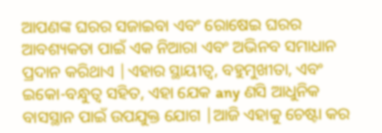ଆପଣଙ୍କ ଘରର ସଜାଇବା ଏବଂ ରୋଷେଇ ଘରର ଆବଶ୍ୟକତା ପାଇଁ ଏକ ନିଆରା ଏବଂ ଅଭିନବ ସମାଧାନ ପ୍ରଦାନ କରିଥାଏ |ଏହାର ସ୍ଥାୟୀତ୍ୱ, ବହୁମୁଖୀତା, ଏବଂ ଇକୋ-ବନ୍ଧୁତ୍ୱ ସହିତ, ଏହା ଯେକ any ଣସି ଆଧୁନିକ ବାସସ୍ଥାନ ପାଇଁ ଉପଯୁକ୍ତ ଯୋଗ |ଆଜି ଏହାକୁ ଚେଷ୍ଟା କର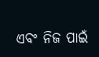ଏବଂ ନିଜ ପାଇଁ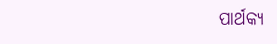ପାର୍ଥକ୍ୟ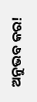ଅନୁଭବ କର!